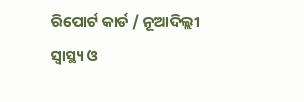ରିପୋର୍ଟ କାର୍ଡ / ନୂଆଦିଲ୍ଲୀ
ସ୍ୱାସ୍ଥ୍ୟ ଓ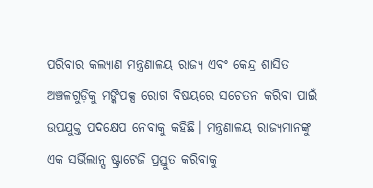ପରିବାର କଲ୍ୟାଣ ମନ୍ତ୍ରଣାଳୟ ରାଜ୍ୟ ଏବଂ କେନ୍ଦ୍ର ଶାସିତ ଅଞ୍ଚଳଗୁଡ଼ିକୁ ମଙ୍କିପକ୍ସ ରୋଗ ବିଷୟରେ ସଚେତନ କରିବା ପାଇଁ ଉପଯୁକ୍ତ ପଦକ୍ଷେପ ନେବାକୁ କହିଛି। ମନ୍ତ୍ରଣାଳୟ ରାଜ୍ୟମାନଙ୍କୁ ଏକ ସର୍ଭିଲାନ୍ସ ଷ୍ଟ୍ରାଟେଜି ପ୍ରସ୍ତୁତ କରିବାକୁ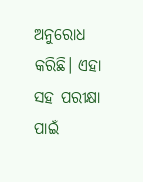ଅନୁରୋଧ କରିଛି। ଏହା ସହ ପରୀକ୍ଷା ପାଇଁ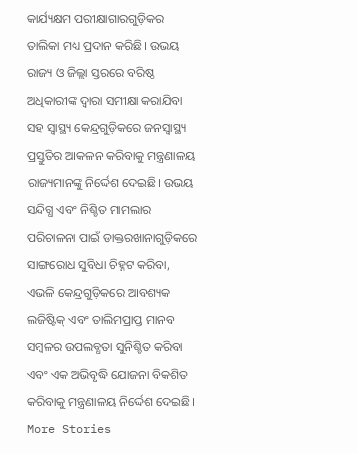କାର୍ଯ୍ୟକ୍ଷମ ପରୀକ୍ଷାଗାରଗୁଡ଼ିକର ତାଲିକା ମଧ୍ୟ ପ୍ରଦାନ କରିଛି। ଉଭୟ ରାଜ୍ୟ ଓ ଜିଲ୍ଲା ସ୍ତରରେ ବରିଷ୍ଠ ଅଧିକାରୀଙ୍କ ଦ୍ୱାରା ସମୀକ୍ଷା କରାଯିବା ସହ ସ୍ୱାସ୍ଥ୍ୟ କେନ୍ଦ୍ରଗୁଡ଼ିକରେ ଜନସ୍ୱାସ୍ଥ୍ୟ ପ୍ରସ୍ତୁତିର ଆକଳନ କରିବାକୁ ମନ୍ତ୍ରଣାଳୟ ରାଜ୍ୟମାନଙ୍କୁ ନିର୍ଦ୍ଦେଶ ଦେଇଛି। ଉଭୟ ସନ୍ଦିଗ୍ଧ ଏବଂ ନିଶ୍ଚିତ ମାମଲାର ପରିଚାଳନା ପାଇଁ ଡାକ୍ତରଖାନାଗୁଡ଼ିକରେ ସାଙ୍ଗରୋଧ ସୁବିଧା ଚିହ୍ନଟ କରିବା, ଏଭଳି କେନ୍ଦ୍ରଗୁଡ଼ିକରେ ଆବଶ୍ୟକ ଲଜିଷ୍ଟିକ୍ ଏବଂ ତାଲିମପ୍ରାପ୍ତ ମାନବ ସମ୍ବଳର ଉପଲବ୍ଧତା ସୁନିଶ୍ଚିତ କରିବା ଏବଂ ଏକ ଅଭିବୃଦ୍ଧି ଯୋଜନା ବିକଶିତ କରିବାକୁ ମନ୍ତ୍ରଣାଳୟ ନିର୍ଦ୍ଦେଶ ଦେଇଛି।
More Stories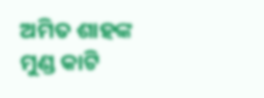ଅମିତ ଶାହଙ୍କ ମୁଣ୍ଡ କାଟି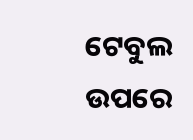ଟେବୁଲ ଉପରେ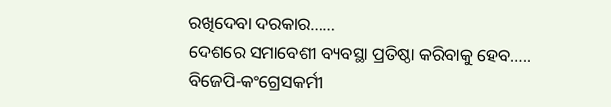ରଖିଦେବା ଦରକାର……
ଦେଶରେ ସମାବେଶୀ ବ୍ୟବସ୍ଥା ପ୍ରତିଷ୍ଠା କରିବାକୁ ହେବ…..
ବିଜେପି-କଂଗ୍ରେସକର୍ମୀ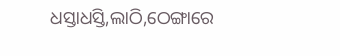ଧସ୍ତାଧସ୍ତି,ଲାଠି,ଠେଙ୍ଗାରେ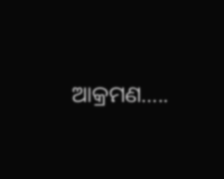ଆକ୍ରମଣ…..